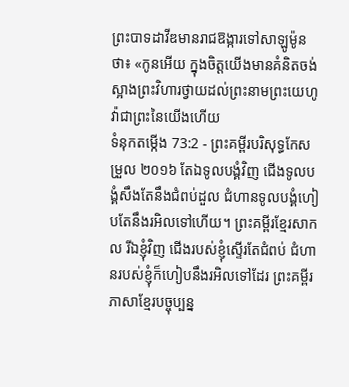ព្រះបាទដាវីឌមានរាជឱង្ការទៅសាឡូម៉ូនថា៖ «កូនអើយ ក្នុងចិត្តយើងមានគំនិតចង់ស្អាងព្រះវិហារថ្វាយដល់ព្រះនាមព្រះយេហូវ៉ាជាព្រះនៃយើងហើយ
ទំនុកតម្កើង 73:2 - ព្រះគម្ពីរបរិសុទ្ធកែសម្រួល ២០១៦ តែឯទូលបង្គំវិញ ជើងទូលបង្គំសឹងតែនឹងជំពប់ដួល ជំហានទូលបង្គំហៀបតែនឹងរអិលទៅហើយ។ ព្រះគម្ពីរខ្មែរសាកល រីឯខ្ញុំវិញ ជើងរបស់ខ្ញុំស្ទើរតែជំពប់ ជំហានរបស់ខ្ញុំក៏ហៀបនឹងរអិលទៅដែរ ព្រះគម្ពីរភាសាខ្មែរបច្ចុប្បន្ន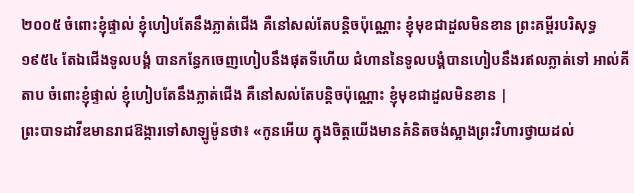២០០៥ ចំពោះខ្ញុំផ្ទាល់ ខ្ញុំហៀបតែនឹងភ្លាត់ជើង គឺនៅសល់តែបន្តិចប៉ុណ្ណោះ ខ្ញុំមុខជាដួលមិនខាន ព្រះគម្ពីរបរិសុទ្ធ ១៩៥៤ តែឯជើងទូលបង្គំ បានកន្ធែកចេញហៀបនឹងផុតទីហើយ ជំហាននៃទូលបង្គំបានហៀបនឹងរឥលភ្លាត់ទៅ អាល់គីតាប ចំពោះខ្ញុំផ្ទាល់ ខ្ញុំហៀបតែនឹងភ្លាត់ជើង គឺនៅសល់តែបន្តិចប៉ុណ្ណោះ ខ្ញុំមុខជាដួលមិនខាន |
ព្រះបាទដាវីឌមានរាជឱង្ការទៅសាឡូម៉ូនថា៖ «កូនអើយ ក្នុងចិត្តយើងមានគំនិតចង់ស្អាងព្រះវិហារថ្វាយដល់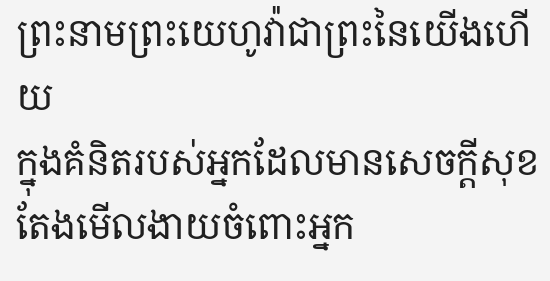ព្រះនាមព្រះយេហូវ៉ាជាព្រះនៃយើងហើយ
ក្នុងគំនិតរបស់អ្នកដែលមានសេចក្ដីសុខ តែងមើលងាយចំពោះអ្នក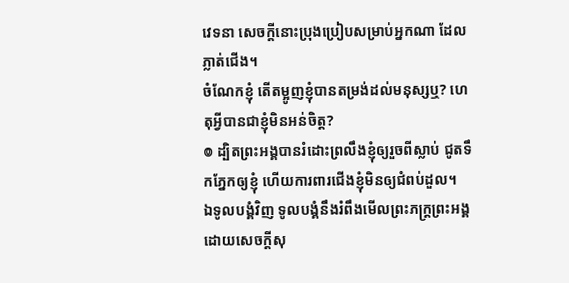វេទនា សេចក្ដីនោះប្រុងប្រៀបសម្រាប់អ្នកណា ដែលភ្លាត់ជើង។
ចំណែកខ្ញុំ តើតម្អូញខ្ញុំបានតម្រង់ដល់មនុស្សឬ? ហេតុអ្វីបានជាខ្ញុំមិនអន់ចិត្ត?
៙ ដ្បិតព្រះអង្គបានរំដោះព្រលឹងខ្ញុំឲ្យរួចពីស្លាប់ ជូតទឹកភ្នែកឲ្យខ្ញុំ ហើយការពារជើងខ្ញុំមិនឲ្យជំពប់ដួល។
ឯទូលបង្គំវិញ ទូលបង្គំនឹងរំពឹងមើលព្រះភក្ត្រព្រះអង្គ ដោយសេចក្ដីសុ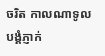ចរិត កាលណាទូលបង្គំភ្ញាក់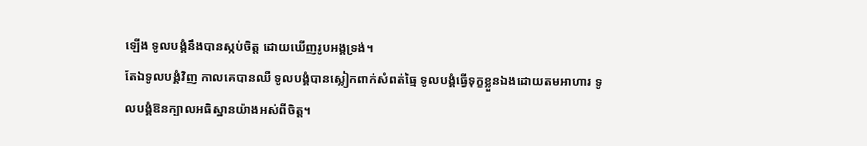ឡើង ទូលបង្គំនឹងបានស្កប់ចិត្ត ដោយឃើញរូបអង្គទ្រង់។
តែឯទូលបង្គំវិញ កាលគេបានឈឺ ទូលបង្គំបានស្លៀកពាក់សំពត់ធ្មៃ ទូលបង្គំធ្វើទុក្ខខ្លួនឯងដោយតមអាហារ ទូលបង្គំឱនក្បាលអធិស្ឋានយ៉ាងអស់ពីចិត្ត។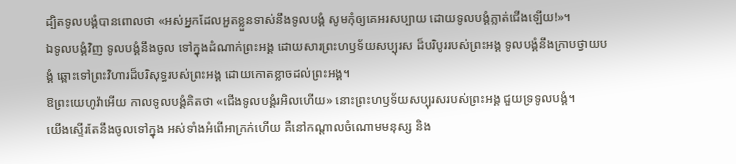ដ្បិតទូលបង្គំបានពោលថា «អស់អ្នកដែលអួតខ្លួនទាស់នឹងទូលបង្គំ សូមកុំឲ្យគេអរសប្បាយ ដោយទូលបង្គំភ្លាត់ជើងឡើយ!»។
ឯទូលបង្គំវិញ ទូលបង្គំនឹងចូល ទៅក្នុងដំណាក់ព្រះអង្គ ដោយសារព្រះហឫទ័យសប្បុរស ដ៏បរិបូររបស់ព្រះអង្គ ទូលបង្គំនឹងក្រាបថ្វាយបង្គំ ឆ្ពោះទៅព្រះវិហារដ៏បរិសុទ្ធរបស់ព្រះអង្គ ដោយកោតខ្លាចដល់ព្រះអង្គ។
ឱព្រះយេហូវ៉ាអើយ កាលទូលបង្គំគិតថា «ជើងទូលបង្គំរអិលហើយ» នោះព្រះហឫទ័យសប្បុរសរបស់ព្រះអង្គ ជួយទ្រទូលបង្គំ។
យើងស្ទើរតែនឹងចូលទៅក្នុង អស់ទាំងអំពើអាក្រក់ហើយ គឺនៅកណ្ដាលចំណោមមនុស្ស និង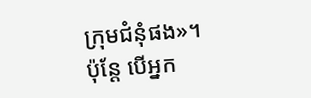ក្រុមជំនុំផង»។
ប៉ុន្ដែ បើអ្នក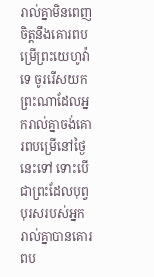រាល់គ្នាមិនពេញចិត្តនឹងគោរពបម្រើព្រះយេហូវ៉ាទេ ចូររើសយកព្រះណាដែលអ្នករាល់គ្នាចង់គោរពបម្រើនៅថ្ងៃនេះទៅ ទោះបើជាព្រះដែលបុព្វបុរសរបស់អ្នករាល់គ្នាបានគោរពប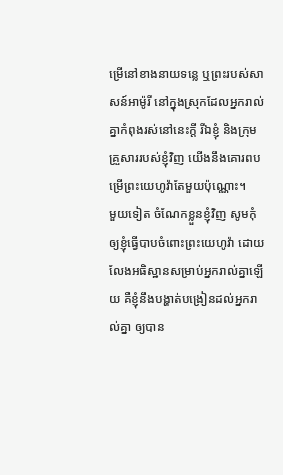ម្រើនៅខាងនាយទន្លេ ឬព្រះរបស់សាសន៍អាម៉ូរី នៅក្នុងស្រុកដែលអ្នករាល់គ្នាកំពុងរស់នៅនេះក្តី រីឯខ្ញុំ និងក្រុមគ្រួសាររបស់ខ្ញុំវិញ យើងនឹងគោរពបម្រើព្រះយេហូវ៉ាតែមួយប៉ុណ្ណោះ។
មួយទៀត ចំណែកខ្លួនខ្ញុំវិញ សូមកុំឲ្យខ្ញុំធ្វើបាបចំពោះព្រះយេហូវ៉ា ដោយលែងអធិស្ឋានសម្រាប់អ្នករាល់គ្នាឡើយ គឺខ្ញុំនឹងបង្ហាត់បង្រៀនដល់អ្នករាល់គ្នា ឲ្យបាន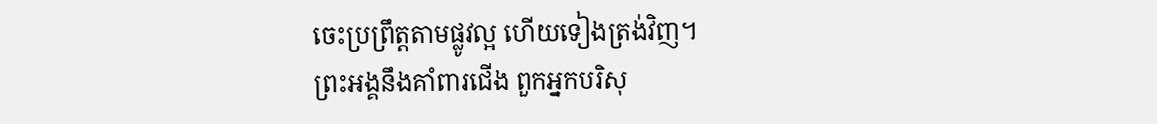ចេះប្រព្រឹត្តតាមផ្លូវល្អ ហើយទៀងត្រង់វិញ។
ព្រះអង្គនឹងគាំពារជើង ពួកអ្នកបរិសុ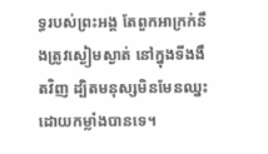ទ្ធរបស់ព្រះអង្គ តែពួកអាក្រក់នឹងត្រូវស្ងៀមស្ងាត់ នៅក្នុងទីងងឹតវិញ ដ្បិតមនុស្សមិនមែនឈ្នះដោយកម្លាំងបានទេ។